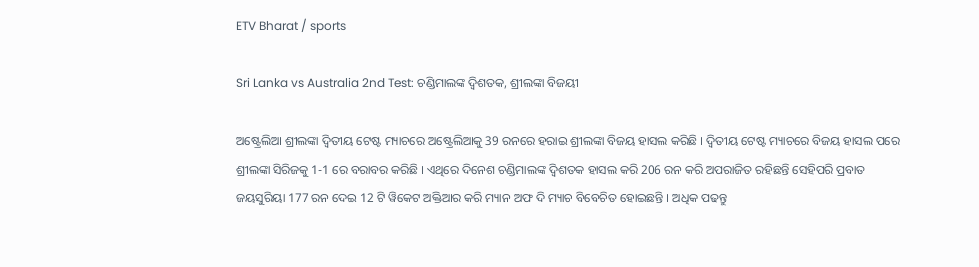ETV Bharat / sports

Sri Lanka vs Australia 2nd Test: ଚଣ୍ଡିମାଲଙ୍କ ଦ୍ୱିଶତକ, ଶ୍ରୀଲଙ୍କା ବିଜୟୀ

ଅଷ୍ଟ୍ରେଲିଆ ଶ୍ରୀଲଙ୍କା ଦ୍ବିତୀୟ ଟେଷ୍ଟ ମ୍ୟାଚରେ ଅଷ୍ଟ୍ରେଲିଆକୁ 39 ରନରେ ହରାଇ ଶ୍ରୀଲଙ୍କା ବିଜୟ ହାସଲ କରିଛି । ଦ୍ବିତୀୟ ଟେଷ୍ଟ ମ୍ୟାଚରେ ବିଜୟ ହାସଲ ପରେ ଶ୍ରୀଲଙ୍କା ସିରିଜକୁ 1-1 ରେ ବରାବର କରିଛି । ଏଥିରେ ଦିନେଶ ଚଣ୍ଡିମାଲଙ୍କ ଦ୍ବିଶତକ ହାସଲ କରି 206 ରନ କରି ଅପରାଜିତ ରହିଛନ୍ତି ସେହିପରି ପ୍ରବାତ ଜୟସୁରିୟା 177 ରନ ଦେଇ 12 ଟି ୱିକେଟ ଅକ୍ତିଆର କରି ମ୍ୟାନ ଅଫ ଦି ମ୍ୟାଚ ବିବେଚିତ ହୋଇଛନ୍ତି । ଅଧିକ ପଢନ୍ତୁ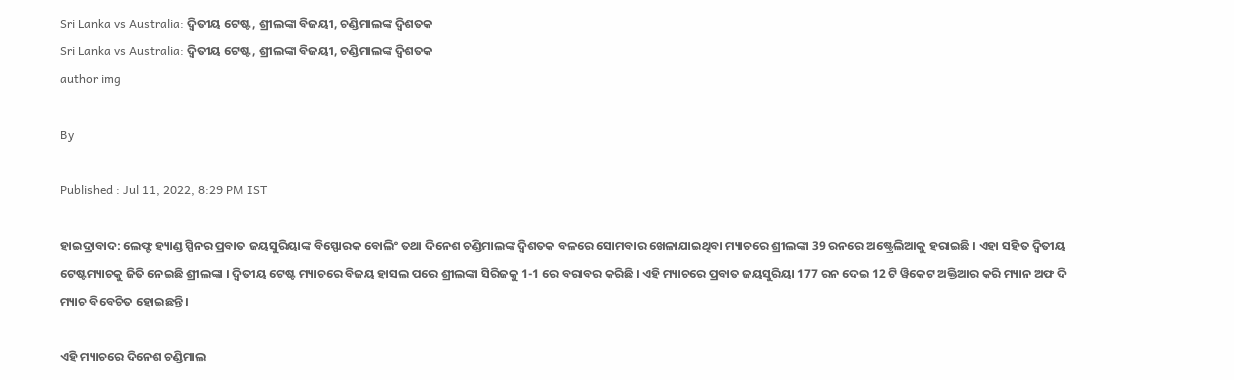Sri Lanka vs Australia: ଦ୍ବିତୀୟ ଟେଷ୍ଟ, ଶ୍ରୀଲଙ୍କା ବିଜୟୀ, ଚଣ୍ଡିମାଲଙ୍କ ଦ୍ବିଶତକ
Sri Lanka vs Australia: ଦ୍ବିତୀୟ ଟେଷ୍ଟ, ଶ୍ରୀଲଙ୍କା ବିଜୟୀ, ଚଣ୍ଡିମାଲଙ୍କ ଦ୍ବିଶତକ
author img

By

Published : Jul 11, 2022, 8:29 PM IST

ହାଇଦ୍ରାବାଦ: ଲେଫ୍ଟ ହ୍ୟାଣ୍ଡ ସ୍ପିନର ପ୍ରବାତ ଜୟସୁରିୟାଙ୍କ ବିସ୍ଫୋରକ ବୋଲିଂ ତଥା ଦିନେଶ ଚଣ୍ଡିମାଲଙ୍କ ଦ୍ବିଶତକ ବଳରେ ସୋମବାର ଖେଳାଯାଇଥିବା ମ୍ୟାଚରେ ଶ୍ରୀଲଙ୍କା 39 ରନରେ ଅଷ୍ଟ୍ରେଲିଆକୁ ହରାଇଛି । ଏହା ସହିତ ଦ୍ବିତୀୟ ଟେଷ୍ଟମ୍ୟାଚକୁ ଜିତି ନେଇଛି ଶ୍ରୀଲଙ୍କା । ଦ୍ବିତୀୟ ଟେଷ୍ଟ ମ୍ୟାଚରେ ବିଜୟ ହାସଲ ପରେ ଶ୍ରୀଲଙ୍କା ସିରିଜକୁ 1-1 ରେ ବରାବର କରିଛି । ଏହି ମ୍ୟାଚରେ ପ୍ରବାତ ଜୟସୁରିୟା 177 ରନ ଦେଇ 12 ଟି ୱିକେଟ ଅକ୍ତିଆର କରି ମ୍ୟାନ ଅଫ ଦି ମ୍ୟାଚ ବିବେଚିତ ହୋଇଛନ୍ତି ।

ଏହି ମ୍ୟାଚରେ ଦିନେଶ ଚଣ୍ଡିମାଲ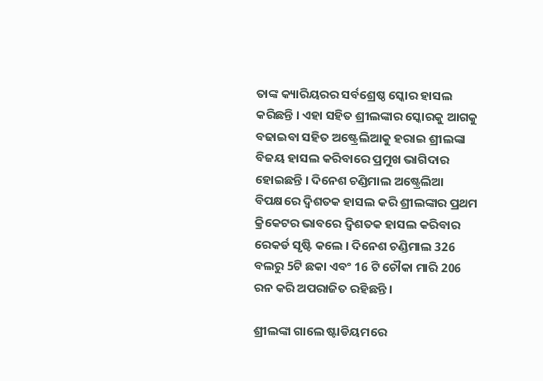ତାଙ୍କ କ୍ୟାରିୟରର ସର୍ବଶ୍ରେଷ୍ଠ ସ୍କୋର ହାସଲ କରିଛନ୍ତି । ଏହା ସହିତ ଶ୍ରୀଲଙ୍କାର ସ୍କୋରକୁ ଆଗକୁ ବଢାଇବା ସହିତ ଅଷ୍ଟ୍ରେଲିଆକୁ ହରାଇ ଶ୍ରୀଲଙ୍କା ବିଜୟ ହାସଲ କରିବାରେ ପ୍ରମୁଖ ଭାଗିଦାର ହୋଇଛନ୍ତି । ଦିନେଶ ଚଣ୍ଡିମାଲ ଅଷ୍ଟ୍ରେଲିଆ ବିପକ୍ଷରେ ଦ୍ବିଶତକ ହାସଲ କରି ଶ୍ରୀଲଙ୍କାର ପ୍ରଥମ କ୍ରିକେଟର ଭାବରେ ଦ୍ବିଶତକ ହାସଲ କରିବାର ରେକର୍ଡ ସୃଷ୍ଟି କଲେ । ଦିନେଶ ଚଣ୍ଡିମାଲ 326 ବଲରୁ 5ଟି ଛକା ଏବଂ 16 ଟି ଚୌକା ମାରି 206 ରନ କରି ଅପରାଜିତ ରହିଛନ୍ତି ।

ଶ୍ରୀଲଙ୍କା ଗାଲେ ଷ୍ଟାଡିୟମରେ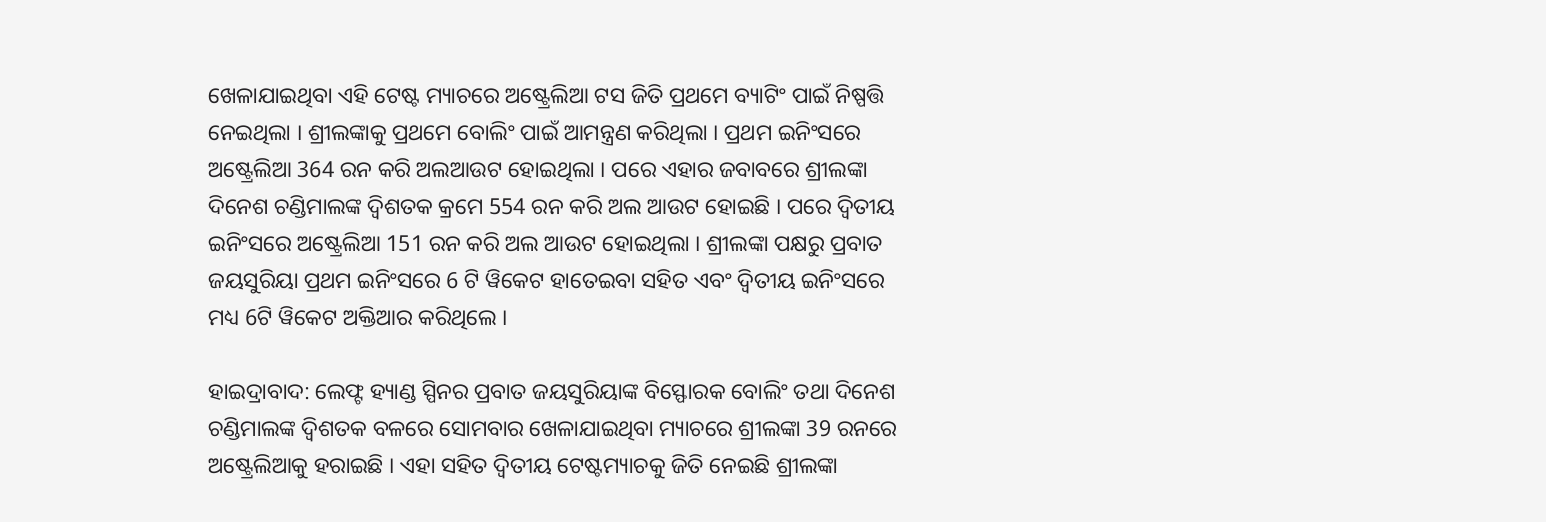ଖେଳାଯାଇଥିବା ଏହି ଟେଷ୍ଟ ମ୍ୟାଚରେ ଅଷ୍ଟ୍ରେଲିଆ ଟସ ଜିତି ପ୍ରଥମେ ବ୍ୟାଟିଂ ପାଇଁ ନିଷ୍ପତ୍ତି ନେଇଥିଲା । ଶ୍ରୀଲଙ୍କାକୁ ପ୍ରଥମେ ବୋଲିଂ ପାଇଁ ଆମନ୍ତ୍ରଣ କରିଥିଲା । ପ୍ରଥମ ଇନିଂସରେ ଅଷ୍ଟ୍ରେଲିଆ 364 ରନ କରି ଅଲଆଉଟ ହୋଇଥିଲା । ପରେ ଏହାର ଜବାବରେ ଶ୍ରୀଲଙ୍କା ଦିନେଶ ଚଣ୍ଡିମାଲଙ୍କ ଦ୍ବିଶତକ କ୍ରମେ 554 ରନ କରି ଅଲ ଆଉଟ ହୋଇଛି । ପରେ ଦ୍ବିତୀୟ ଇନିଂସରେ ଅଷ୍ଟ୍ରେଲିଆ 151 ରନ କରି ଅଲ ଆଉଟ ହୋଇଥିଲା । ଶ୍ରୀଲଙ୍କା ପକ୍ଷରୁ ପ୍ରବାତ ଜୟସୁରିୟା ପ୍ରଥମ ଇନିଂସରେ 6 ଟି ୱିକେଟ ହାତେଇବା ସହିତ ଏବଂ ଦ୍ବିତୀୟ ଇନିଂସରେ ମଧ୍ୟ 6ଟି ୱିକେଟ ଅକ୍ତିଆର କରିଥିଲେ ।

ହାଇଦ୍ରାବାଦ: ଲେଫ୍ଟ ହ୍ୟାଣ୍ଡ ସ୍ପିନର ପ୍ରବାତ ଜୟସୁରିୟାଙ୍କ ବିସ୍ଫୋରକ ବୋଲିଂ ତଥା ଦିନେଶ ଚଣ୍ଡିମାଲଙ୍କ ଦ୍ବିଶତକ ବଳରେ ସୋମବାର ଖେଳାଯାଇଥିବା ମ୍ୟାଚରେ ଶ୍ରୀଲଙ୍କା 39 ରନରେ ଅଷ୍ଟ୍ରେଲିଆକୁ ହରାଇଛି । ଏହା ସହିତ ଦ୍ବିତୀୟ ଟେଷ୍ଟମ୍ୟାଚକୁ ଜିତି ନେଇଛି ଶ୍ରୀଲଙ୍କା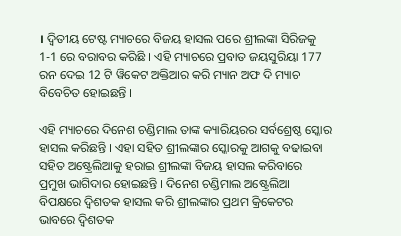। ଦ୍ବିତୀୟ ଟେଷ୍ଟ ମ୍ୟାଚରେ ବିଜୟ ହାସଲ ପରେ ଶ୍ରୀଲଙ୍କା ସିରିଜକୁ 1-1 ରେ ବରାବର କରିଛି । ଏହି ମ୍ୟାଚରେ ପ୍ରବାତ ଜୟସୁରିୟା 177 ରନ ଦେଇ 12 ଟି ୱିକେଟ ଅକ୍ତିଆର କରି ମ୍ୟାନ ଅଫ ଦି ମ୍ୟାଚ ବିବେଚିତ ହୋଇଛନ୍ତି ।

ଏହି ମ୍ୟାଚରେ ଦିନେଶ ଚଣ୍ଡିମାଲ ତାଙ୍କ କ୍ୟାରିୟରର ସର୍ବଶ୍ରେଷ୍ଠ ସ୍କୋର ହାସଲ କରିଛନ୍ତି । ଏହା ସହିତ ଶ୍ରୀଲଙ୍କାର ସ୍କୋରକୁ ଆଗକୁ ବଢାଇବା ସହିତ ଅଷ୍ଟ୍ରେଲିଆକୁ ହରାଇ ଶ୍ରୀଲଙ୍କା ବିଜୟ ହାସଲ କରିବାରେ ପ୍ରମୁଖ ଭାଗିଦାର ହୋଇଛନ୍ତି । ଦିନେଶ ଚଣ୍ଡିମାଲ ଅଷ୍ଟ୍ରେଲିଆ ବିପକ୍ଷରେ ଦ୍ବିଶତକ ହାସଲ କରି ଶ୍ରୀଲଙ୍କାର ପ୍ରଥମ କ୍ରିକେଟର ଭାବରେ ଦ୍ବିଶତକ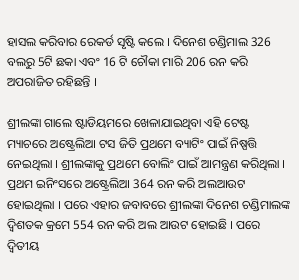ହାସଲ କରିବାର ରେକର୍ଡ ସୃଷ୍ଟି କଲେ । ଦିନେଶ ଚଣ୍ଡିମାଲ 326 ବଲରୁ 5ଟି ଛକା ଏବଂ 16 ଟି ଚୌକା ମାରି 206 ରନ କରି ଅପରାଜିତ ରହିଛନ୍ତି ।

ଶ୍ରୀଲଙ୍କା ଗାଲେ ଷ୍ଟାଡିୟମରେ ଖେଳାଯାଇଥିବା ଏହି ଟେଷ୍ଟ ମ୍ୟାଚରେ ଅଷ୍ଟ୍ରେଲିଆ ଟସ ଜିତି ପ୍ରଥମେ ବ୍ୟାଟିଂ ପାଇଁ ନିଷ୍ପତ୍ତି ନେଇଥିଲା । ଶ୍ରୀଲଙ୍କାକୁ ପ୍ରଥମେ ବୋଲିଂ ପାଇଁ ଆମନ୍ତ୍ରଣ କରିଥିଲା । ପ୍ରଥମ ଇନିଂସରେ ଅଷ୍ଟ୍ରେଲିଆ 364 ରନ କରି ଅଲଆଉଟ ହୋଇଥିଲା । ପରେ ଏହାର ଜବାବରେ ଶ୍ରୀଲଙ୍କା ଦିନେଶ ଚଣ୍ଡିମାଲଙ୍କ ଦ୍ବିଶତକ କ୍ରମେ 554 ରନ କରି ଅଲ ଆଉଟ ହୋଇଛି । ପରେ ଦ୍ବିତୀୟ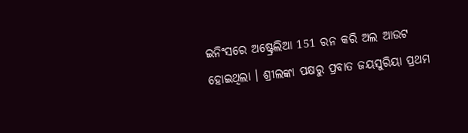ଇନିଂସରେ ଅଷ୍ଟ୍ରେଲିଆ 151 ରନ କରି ଅଲ ଆଉଟ ହୋଇଥିଲା । ଶ୍ରୀଲଙ୍କା ପକ୍ଷରୁ ପ୍ରବାତ ଜୟସୁରିୟା ପ୍ରଥମ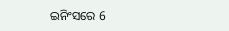ଇନିଂସରେ 6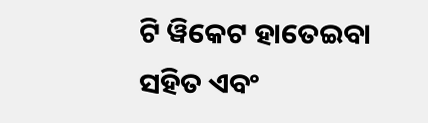ଟି ୱିକେଟ ହାତେଇବା ସହିତ ଏବଂ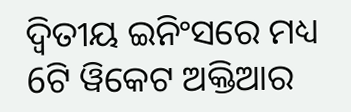ଦ୍ବିତୀୟ ଇନିଂସରେ ମଧ୍ୟ 6ଟି ୱିକେଟ ଅକ୍ତିଆର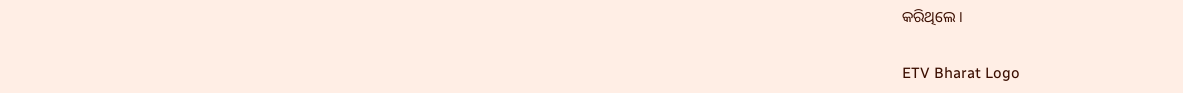କରିଥିଲେ ।

ETV Bharat Logo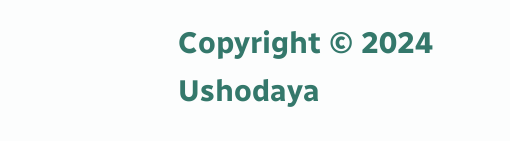Copyright © 2024 Ushodaya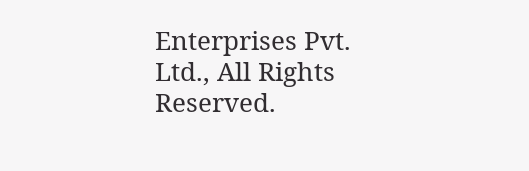Enterprises Pvt. Ltd., All Rights Reserved.